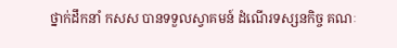ថ្នាក់ដឹកនាំ កសស បានទទួលស្វាគមន៍ ដំណើរទស្សនកិច្ច គណៈ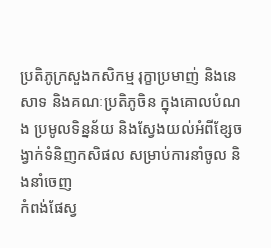ប្រតិភូក្រសួងកសិកម្ម រុក្ខាប្រមាញ់ និងនេសាទ និងគណៈប្រតិភូចិន ក្នុងគោលបំណង ប្រមូលទិន្នន័យ និងស្វែងយល់អំពីខ្សែចង្វាក់ទំនិញកសិផល សម្រាប់ការនាំចូល និងនាំចេញ
កំពង់ផែស្វ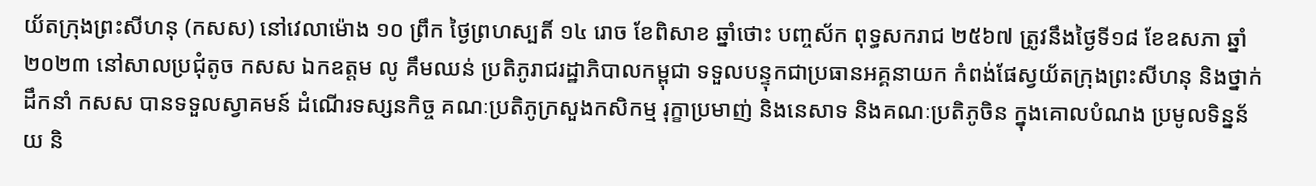យ័តក្រុងព្រះសីហនុ (កសស) នៅវេលាម៉ោង ១០ ព្រឹក ថ្ងៃព្រហស្បតិ៍ ១៤ រោច ខែពិសាខ ឆ្នាំថោះ បញ្ចស័ក ពុទ្ធសករាជ ២៥៦៧ ត្រូវនឹងថ្ងៃទី១៨ ខែឧសភា ឆ្នាំ២០២៣ នៅសាលប្រជុំតូច កសស ឯកឧត្តម លូ គឹមឈន់ ប្រតិភូរាជរដ្ឋាភិបាលកម្ពុជា ទទួលបន្ទុកជាប្រធានអគ្គនាយក កំពង់ផែស្វយ័តក្រុងព្រះសីហនុ និងថ្នាក់ដឹកនាំ កសស បានទទួលស្វាគមន៍ ដំណើរទស្សនកិច្ច គណៈប្រតិភូក្រសួងកសិកម្ម រុក្ខាប្រមាញ់ និងនេសាទ និងគណៈប្រតិភូចិន ក្នុងគោលបំណង ប្រមូលទិន្នន័យ និ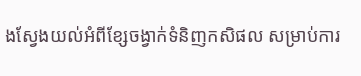ងស្វែងយល់អំពីខ្សែចង្វាក់ទំនិញកសិផល សម្រាប់ការ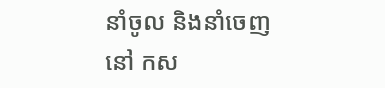នាំចូល និងនាំចេញ នៅ កស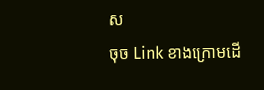ស
ចុច Link ខាងក្រោមដើ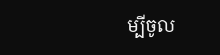ម្បីចូល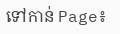ទៅកាន់ Page៖